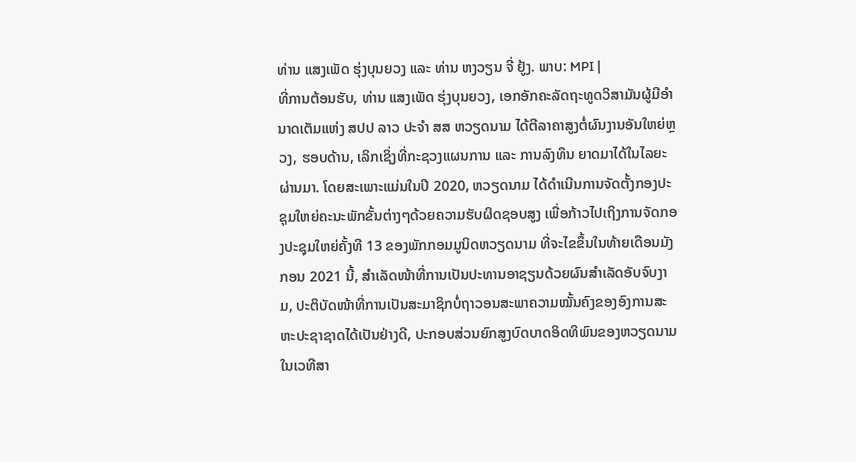ທ່ານ ແສງເພັດ ຮຸ່ງບຸນຍວງ ແລະ ທ່ານ ຫງວຽນ ຈີ່ ຢູ້ງ. ພາບ: MPI |
ທີ່ການຕ້ອນຮັບ, ທ່ານ ແສງເພັດ ຮຸ່ງບຸນຍວງ, ເອກອັກຄະລັດຖະທູດວິສາມັນຜູ້ມີອຳນາດເຕັມແຫ່ງ ສປປ ລາວ ປະຈຳ ສສ ຫວຽດນາມ ໄດ້ຕີລາຄາສູງຕໍ່ຜົນງານອັນໃຫຍ່ຫຼວງ, ຮອບດ້ານ, ເລິກເຊິ່ງທີ່ກະຊວງແຜນການ ແລະ ການລົງທຶນ ຍາດມາໄດ້ໃນໄລຍະຜ່ານມາ. ໂດຍສະເພາະແມ່ນໃນປີ 2020, ຫວຽດນາມ ໄດ້ດຳເນີນການຈັດຕັ້ງກອງປະຊຸມໃຫຍ່ຄະນະພັກຂັ້ນຕ່າງໆດ້ວຍຄວາມຮັບຜິດຊອບສູງ ເພື່ອກ້າວໄປເຖິງການຈັດກອງປະຊຸມໃຫຍ່ຄັ້ງທີ 13 ຂອງພັກກອມມູນິດຫວຽດນາມ ທີ່ຈະໄຂຂຶ້ນໃນທ້າຍເດືອນມັງກອນ 2021 ນີ້, ສຳເລັດໜ້າທີ່ການເປັນປະທານອາຊຽນດ້ວຍຜົນສຳເລັດອັບຈົບງາມ, ປະຕິບັດໜ້າທີ່ການເປັນສະມາຊິກບໍ່ຖາວອນສະພາຄວາມໝັ້ນຄົງຂອງອົງການສະຫະປະຊາຊາດໄດ້ເປັນຢ່າງດີ, ປະກອບສ່ວນຍົກສູງບົດບາດອິດທິພົນຂອງຫວຽດນາມ ໃນເວທີສາ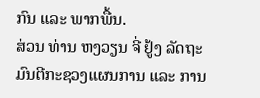ກົນ ແລະ ພາກພື້ນ.
ສ່ວນ ທ່ານ ຫງວຽນ ຈີ່ ຢູ້ງ ລັດຖະມົນຕີກະຊວງແຜນການ ແລະ ການ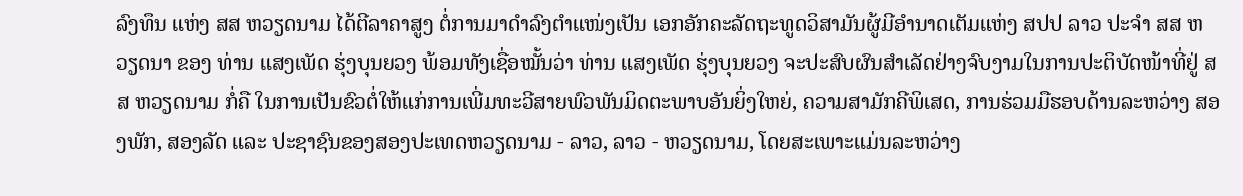ລົງທຶນ ແຫ່ງ ສສ ຫວຽດນາມ ໄດ້ຕີລາຄາສູງ ຕໍ່ການມາດຳລົງຕຳແໜ່ງເປັນ ເອກອັກຄະລັດຖະທູດວິສາມັນຜູ້ມີອຳນາດເຕັມແຫ່ງ ສປປ ລາວ ປະຈຳ ສສ ຫວຽດນາ ຂອງ ທ່ານ ແສງເພັດ ຮຸ່ງບຸນຍວງ ພ້ອມທັງເຊື່ອໝັ້ນວ່າ ທ່ານ ແສງເພັດ ຮຸ່ງບຸນຍວງ ຈະປະສົບຜົນສຳເລັດຢ່າງຈົບງາມໃນການປະຕິບັດໜ້າທີ່ຢູ່ ສສ ຫວຽດນາມ ກໍ່ຄື ໃນການເປັນຂົວຕໍ່ໃຫ້ແກ່ການເພີ່ມທະວີສາຍພົວພັນມິດຕະພາບອັນຍິ່ງໃຫຍ່, ຄວາມສາມັກຄີພິເສດ, ການຮ່ວມມືຮອບດ້ານລະຫວ່າງ ສອງພັກ, ສອງລັດ ແລະ ປະຊາຊົນຂອງສອງປະເທດຫວຽດນາມ - ລາວ, ລາວ - ຫວຽດນາມ, ໂດຍສະເພາະແມ່ນລະຫວ່າງ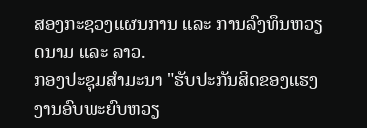ສອງກະຊວງແຜນການ ແລະ ການລົງທຶນຫວຽດນາມ ແລະ ລາວ.
ກອງປະຊຸມສຳມະນາ "ຮັບປະກັນສິດຂອງແຮງງານອົບພະຍົບຫວຽ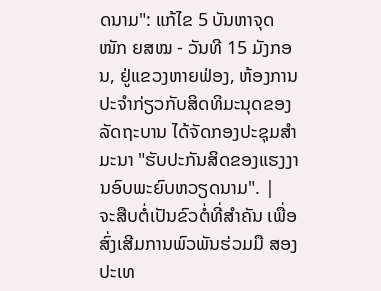ດນາມ": ແກ້ໄຂ 5 ບັນຫາຈຸດໜັກ ຍສໝ - ວັນທີ 15 ມັງກອນ, ຢູ່ແຂວງຫາຍຟ່ອງ, ຫ້ອງການປະຈຳກ່ຽວກັບສິດທິມະນຸດຂອງລັດຖະບານ ໄດ້ຈັດກອງປະຊຸມສຳມະນາ "ຮັບປະກັນສິດຂອງແຮງງານອົບພະຍົບຫວຽດນາມ". |
ຈະສືບຕໍ່ເປັນຂົວຕໍ່ທີ່ສຳຄັນ ເພື່ອສົ່ງເສີມການພົວພັນຮ່ວມມື ສອງປະເທ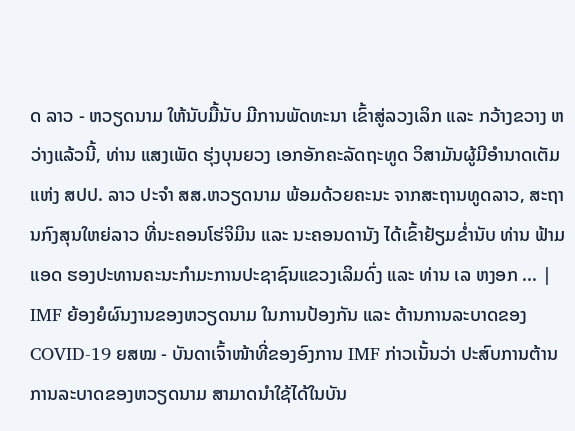ດ ລາວ - ຫວຽດນາມ ໃຫ້ນັບມື້ນັບ ມີການພັດທະນາ ເຂົ້າສູ່ລວງເລິກ ແລະ ກວ້າງຂວາງ ຫວ່າງແລ້ວນີ້, ທ່ານ ແສງເພັດ ຮຸ່ງບຸນຍວງ ເອກອັກຄະລັດຖະທູດ ວິສາມັນຜູ້ມີອຳນາດເຕັມ ແຫ່ງ ສປປ. ລາວ ປະຈຳ ສສ.ຫວຽດນາມ ພ້ອມດ້ວຍຄະນະ ຈາກສະຖານທູດລາວ, ສະຖານກົງສຸນໃຫຍ່ລາວ ທີ່ນະຄອນໂຮ່ຈິມິນ ແລະ ນະຄອນດານັງ ໄດ້ເຂົ້າຢ້ຽມຂໍ່ານັບ ທ່ານ ຟ້າມ ແອດ ຮອງປະທານຄະນະກໍາມະການປະຊາຊົນແຂວງເລິມດົ່ງ ແລະ ທ່ານ ເລ ຫງອກ ... |
IMF ຍ້ອງຍໍຜົນງານຂອງຫວຽດນາມ ໃນການປ້ອງກັນ ແລະ ຕ້ານການລະບາດຂອງ COVID-19 ຍສໝ - ບັນດາເຈົ້າໜ້າທີ່ຂອງອົງການ IMF ກ່າວເນັ້ນວ່າ ປະສົບການຕ້ານການລະບາດຂອງຫວຽດນາມ ສາມາດນຳໃຊ້ໄດ້ໃນບັນ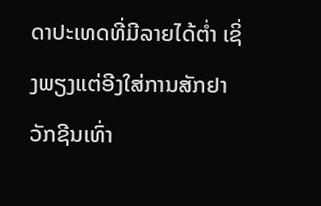ດາປະເທດທີ່ມີລາຍໄດ້ຕ່ຳ ເຊິ່ງພຽງແຕ່ອີງໃສ່ການສັກຢາວັກຊີນເທົ່າ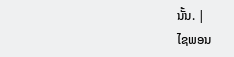ນັ້ນ. |
ໄຊພອນ